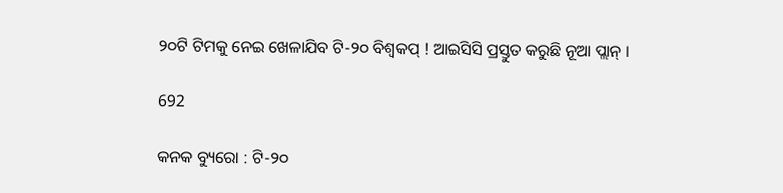୨୦ଟି ଟିମକୁ ନେଇ ଖେଳାଯିବ ଟି-୨୦ ବିଶ୍ୱକପ୍ ! ଆଇସିସି ପ୍ରସ୍ତୁତ କରୁଛି ନୂଆ ପ୍ଲାନ୍ ।

692

କନକ ବ୍ୟୁରୋ : ଟି-୨୦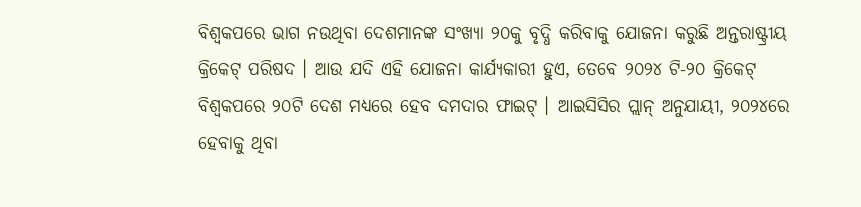ବିଶ୍ୱକପରେ ଭାଗ ନଉଥିବା ଦେଶମାନଙ୍କ ସଂଖ୍ୟା ୨୦କୁ ବୃଦ୍ଧି କରିବାକୁ ଯୋଜନା କରୁଛି ଅନ୍ତରାଷ୍ଟ୍ରୀୟ କ୍ରିକେଟ୍ ପରିଷଦ । ଆଉ ଯଦି ଏହି ଯୋଜନା କାର୍ଯ୍ୟକାରୀ ହୁଏ, ତେବେ ୨୦୨୪ ଟି-୨୦ କ୍ରିକେଟ୍ ବିଶ୍ୱକପରେ ୨୦ଟି ଦେଶ ମଧ୍ୟରେ ହେବ ଦମଦାର ଫାଇଟ୍ । ଆଇସିସିର ପ୍ଲାନ୍ ଅନୁଯାୟୀ, ୨୦୨୪ରେ ହେବାକୁ ଥିବା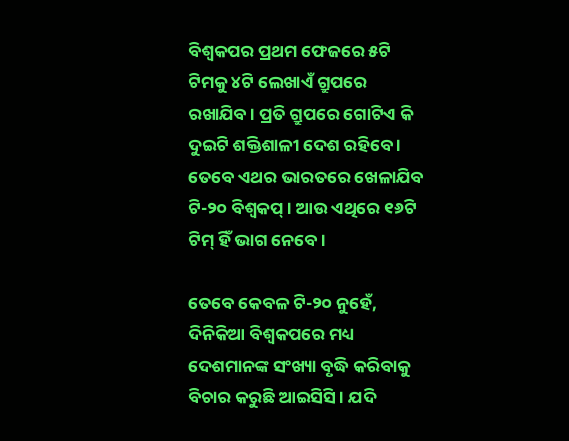ବିଶ୍ୱକପର ପ୍ରଥମ ଫେଜରେ ୫ଟି ଟିମକୁ ୪ଟି ଲେଖାଏଁ ଗ୍ରୁପରେ ରଖାଯିବ । ପ୍ରତି ଗ୍ରୁପରେ ଗୋଟିଏ କି ଦୁଇଟି ଶକ୍ତିଶାଳୀ ଦେଶ ରହିବେ । ତେବେ ଏଥର ଭାରତରେ ଖେଳାଯିବ ଟି-୨୦ ବିଶ୍ୱକପ୍ । ଆଉ ଏଥିରେ ୧୬ଟି ଟିମ୍ ହିଁ ଭାଗ ନେବେ ।

ତେବେ କେବଳ ଟି-୨୦ ନୁହେଁ, ଦିନିକିଆ ବିଶ୍ୱକପରେ ମଧ୍ୟ ଦେଶମାନଙ୍କ ସଂଖ୍ୟା ବୃଦ୍ଧି କରିବାକୁ ବିଚାର କରୁଛି ଆଇସିସି । ଯଦି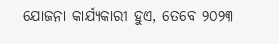ଯୋଜନା କାର୍ଯ୍ୟକାରୀ ହୁଏ, ତେବେ ୨୦୨୩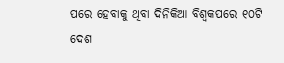ପରେ ହେବାକୁ ଥିବା ଦିନିକିଆ ବିଶ୍ୱକପରେ ୧୦ଟି ଦେଶ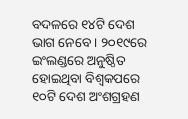ବଦଳରେ ୧୪ଟି ଦେଶ ଭାଗ ନେବେ । ୨୦୧୯ରେ ଇଂଲଣ୍ଡରେ ଅନୁଷ୍ଠିତ ହୋଇଥିବା ବିଶ୍ୱକପରେ ୧୦ଟି ଦେଶ ଅଂଶଗ୍ରହଣ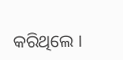କରିଥିଲେ ।